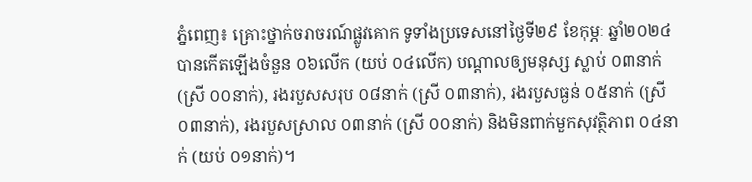ភ្នំពេញ៖ គ្រោះថ្នាក់ចរាចរណ៍ផ្លូវគោក ទូទាំងប្រទេសនៅថ្ងៃទី២៩ ខែកុម្ភៈ ឆ្នាំ២០២៤ បានកើតឡើងចំនួន ០៦លើក (យប់ ០៤លើក) បណ្តាលឲ្យមនុស្ស ស្លាប់ ០៣នាក់ (ស្រី ០០នាក់), រងរបួសសរុប ០៨នាក់ (ស្រី ០៣នាក់), រងរបួសធ្ងន់ ០៥នាក់ (ស្រី ០៣នាក់), រងរបួសស្រាល ០៣នាក់ (ស្រី ០០នាក់) និងមិនពាក់មួកសុវត្ថិភាព ០៤នាក់ (យប់ ០១នាក់)។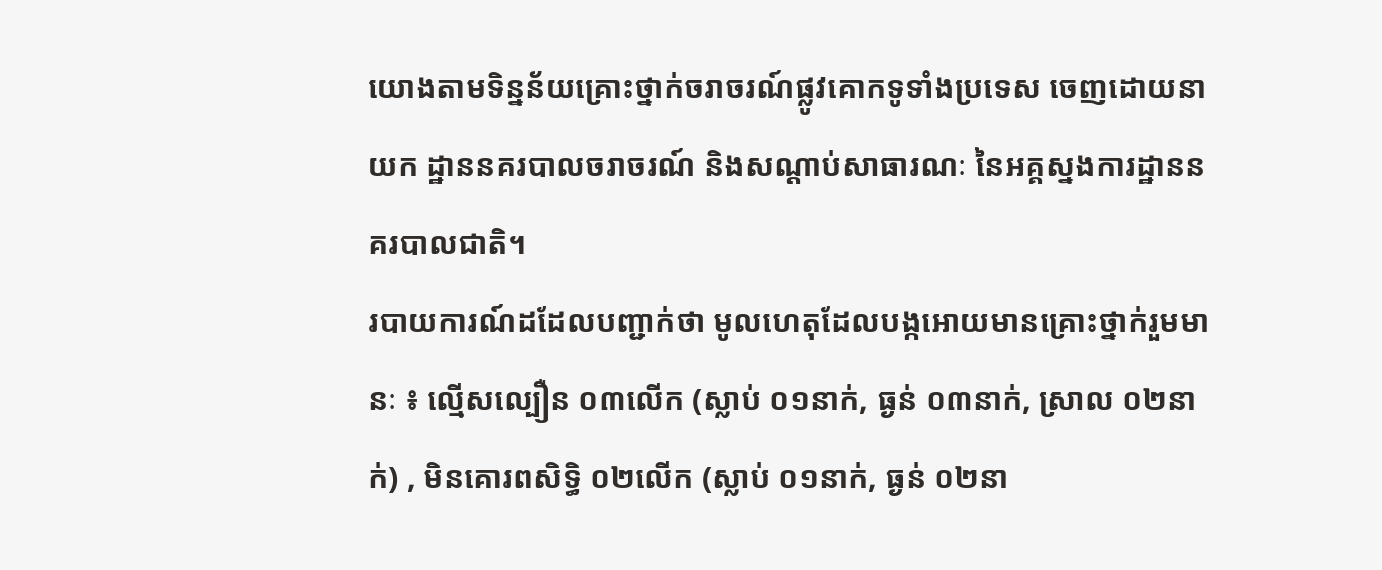យោងតាមទិន្នន័យគ្រោះថ្នាក់ចរាចរណ៍ផ្លូវគោកទូទាំងប្រទេស ចេញដោយនាយក ដ្ឋាននគរបាលចរាចរណ៍ និងសណ្តាប់សាធារណៈ នៃអគ្គស្នងការដ្ឋាននគរបាលជាតិ។
របាយការណ៍ដដែលបញ្ជាក់ថា មូលហេតុដែលបង្កអោយមានគ្រោះថ្នាក់រួមមានៈ ៖ ល្មើសល្បឿន ០៣លើក (ស្លាប់ ០១នាក់, ធ្ងន់ ០៣នាក់, ស្រាល ០២នាក់) , មិនគោរពសិទ្ធិ ០២លើក (ស្លាប់ ០១នាក់, ធ្ងន់ ០២នា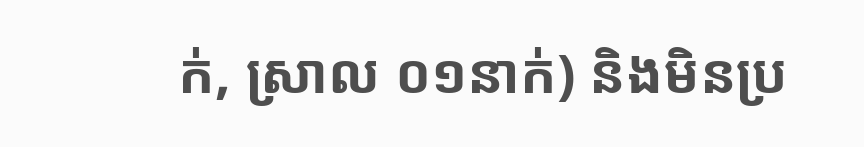ក់, ស្រាល ០១នាក់) និងមិនប្រ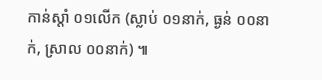កាន់ស្តាំ ០១លើក (ស្លាប់ ០១នាក់, ធ្ងន់ ០០នាក់, ស្រាល ០០នាក់) ៕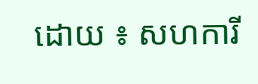ដោយ ៖ សហការី